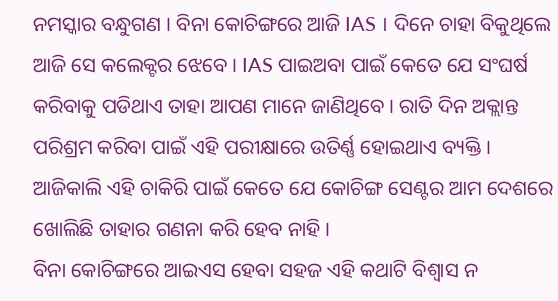ନମସ୍କାର ବନ୍ଧୁଗଣ । ବିନା କୋଚିଙ୍ଗରେ ଆଜି IAS । ଦିନେ ଚାହା ବିକୁଥିଲେ ଆଜି ସେ କଲେକ୍ଟର ଝେବେ । IAS ପାଇଅବା ପାଇଁ କେତେ ଯେ ସଂଘର୍ଷ କରିବାକୁ ପଡିଥାଏ ତାହା ଆପଣ ମାନେ ଜାଣିଥିବେ । ରାତି ଦିନ ଅକ୍ଲାନ୍ତ ପରିଶ୍ରମ କରିବା ପାଇଁ ଏହି ପରୀକ୍ଷାରେ ଉତିର୍ଣ୍ଣ ହୋଇଥାଏ ବ୍ୟକ୍ତି । ଆଜିକାଲି ଏହି ଚାକିରି ପାଇଁ କେତେ ଯେ କୋଚିଙ୍ଗ ସେଣ୍ଟର ଆମ ଦେଶରେ ଖୋଲିଛି ତାହାର ଗଣନା କରି ହେବ ନାହି ।
ବିନା କୋଚିଙ୍ଗରେ ଆଇଏସ ହେବା ସହଜ ଏହି କଥାଟି ବିଶ୍ଵାସ ନ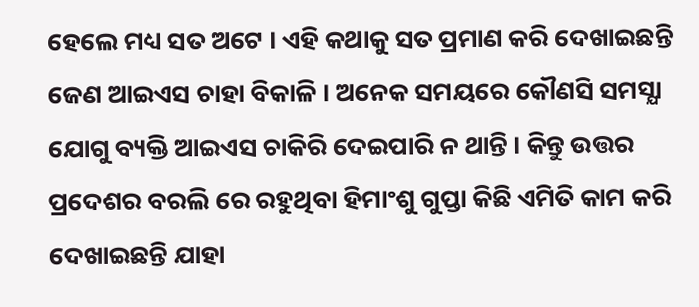ହେଲେ ମଧ୍ୟ ସତ ଅଟେ । ଏହି କଥାକୁ ସତ ପ୍ରମାଣ କରି ଦେଖାଇଛନ୍ତି ଜେଣ ଆଇଏସ ଚାହା ବିକାଳି । ଅନେକ ସମୟରେ କୌଣସି ସମସ୍ଯା ଯୋଗୁ ବ୍ୟକ୍ତି ଆଇଏସ ଚାକିରି ଦେଇପାରି ନ ଥାନ୍ତି । କିନ୍ତୁ ଉତ୍ତର ପ୍ରଦେଶର ବରଲି ରେ ରହୁଥିବା ହିମାଂଶୁ ଗୁପ୍ତା କିଛି ଏମିତି କାମ କରି ଦେଖାଇଛନ୍ତି ଯାହା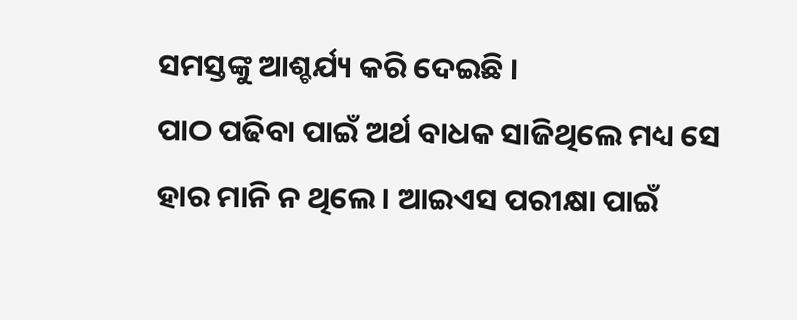ସମସ୍ତଙ୍କୁ ଆଶ୍ଚର୍ଯ୍ୟ କରି ଦେଇଛି ।
ପାଠ ପଢିବା ପାଇଁ ଅର୍ଥ ବାଧକ ସାଜିଥିଲେ ମଧ୍ୟ ସେ ହାର ମାନି ନ ଥିଲେ । ଆଇଏସ ପରୀକ୍ଷା ପାଇଁ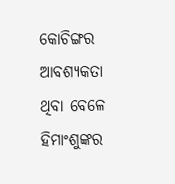କୋଚିଙ୍ଗର ଆବଶ୍ୟକତା ଥିବା ବେଳେ ହିମାଂଶୁଙ୍କର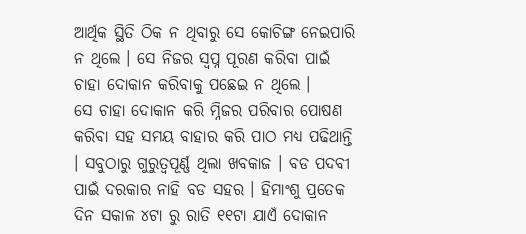ଆର୍ଥିକ ସ୍ଥିତି ଠିକ ନ ଥିବାରୁ ସେ କୋଚିଙ୍ଗ ନେଇପାରି ନ ଥିଲେ । ସେ ନିଜର ସ୍ଵପ୍ନ ପୂରଣ କରିବା ପାଇଁ ଚାହା ଦୋକାନ କରିବାକୁ ପଛେଇ ନ ଥିଲେ ।
ସେ ଚାହା ଦୋକାନ କରି ମ୍ନିଜର ପରିବାର ପୋଷଣ କରିବା ସହ ସମୟ ବାହାର କରି ପାଠ ମଧ୍ୟ ପଢିଥାନ୍ତି । ସବୁଠାରୁ ଗୁରୁତ୍ୱପୂର୍ଣ୍ଣ ଥିଲା ଖବକାଜ । ବଡ ପଦବୀ ପାଇଁ ଦରକାର ନାହି ବଡ ସହର । ହିମାଂଶୁ ପ୍ରତେକ ଦିନ ସକାଳ ୪ଟା ରୁ ରାତି ୧୧ଟା ଯାଏଁ ଦୋକାନ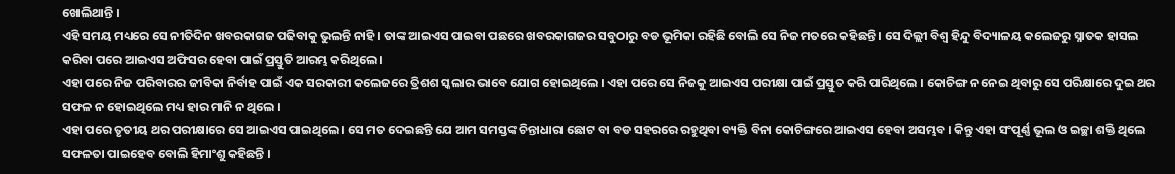ଖୋଲିଥାନ୍ତି ।
ଏହି ସମୟ ମଧ୍ୟରେ ସେ ନୀତିଦିନ ଖବରକାଗଜ ପଢିବାକୁ ଭୁଲନ୍ତି ନାହି । ତାଙ୍କ ଆଇଏସ ପାଇବା ପଛରେ ଖବରକାଗଜର ସବୁଠାରୁ ବଡ ଭୂମିକା ରହିଛି ବୋଲି ସେ ନିଜ ମତରେ କହିଛନ୍ତି । ସେ ଦିଲ୍ଲୀ ବିଶ୍ଵ ହିନ୍ଦୁ ବିଦ୍ୟାଳୟ କଲେଜରୁ ସ୍ନାତକ ହାସଲ କରିବା ପରେ ଆଇଏସ ଅଫିସର ହେବା ପାଇଁ ପ୍ରସ୍ତୁତି ଆରମ୍ଭ କରିଥିଲେ ।
ଏହା ପରେ ନିଜ ପରିବାରର ଜୀବିକା ନିର୍ବାହ ପାଇଁ ଏକ ସରକାରୀ କଲେଜରେ ତ୍ରିଶଶ ସ୍କଲାର ଭାବେ ଯୋଗ ହୋଇଥିଲେ । ଏହା ପରେ ସେ ନିଜକୁ ଆଇଏସ ପରୀକ୍ଷା ପାଇଁ ପ୍ରସ୍ତୁତ କରି ପାରିଥିଲେ । କୋଚିଙ୍ଗ ନ ନେଇ ଥିବାରୁ ସେ ପରିକ୍ଷାରେ ଦୁଇ ଥର ସଫଳ ନ ହୋଇଥିଲେ ମଧ୍ୟ ହାର ମାନି ନ ଥିଲେ ।
ଏହା ପରେ ତୃତୀୟ ଥର ପରୀକ୍ଷାରେ ସେ ଆଇଏସ ପାଇଥିଲେ । ସେ ମତ ଦେଇଛନ୍ତି ଯେ ଆମ ସମସ୍ତଙ୍କ ଚିନ୍ତାଧାରା ଛୋଟ ବା ବଡ ସହରରେ ରହୁଥିବା ବ୍ୟକ୍ତି ବିନା କୋଚିଙ୍ଗରେ ଆଇଏସ ହେବା ଅସମ୍ଭବ । କିନ୍ତୁ ଏହା ସଂପୂର୍ଣ୍ଣ ଭୂଲ ଓ ଇଚ୍ଛା ଶକ୍ତି ଥିଲେ ସଫଳତା ପାଇହେବ ବୋଲି ହିମାଂଶୁ କହିଛନ୍ତି ।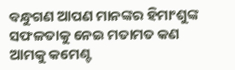ବନ୍ଧୁଗଣ ଆପଣ ମାନଙ୍କର ହିମାଂଶୁଙ୍କ ସଫଳତାକୁ ନେଇ ମତାମତ କଣ ଆମକୁ କମେଣ୍ଟ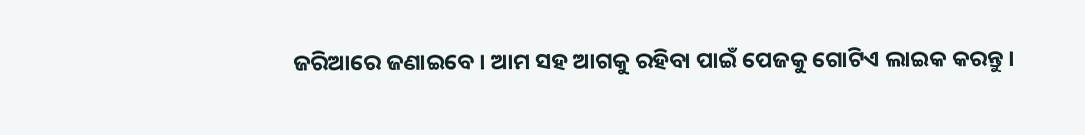ଜରିଆରେ ଜଣାଇବେ । ଆମ ସହ ଆଗକୁ ରହିବା ପାଇଁ ପେଜକୁ ଗୋଟିଏ ଲାଇକ କରନ୍ତୁ ।